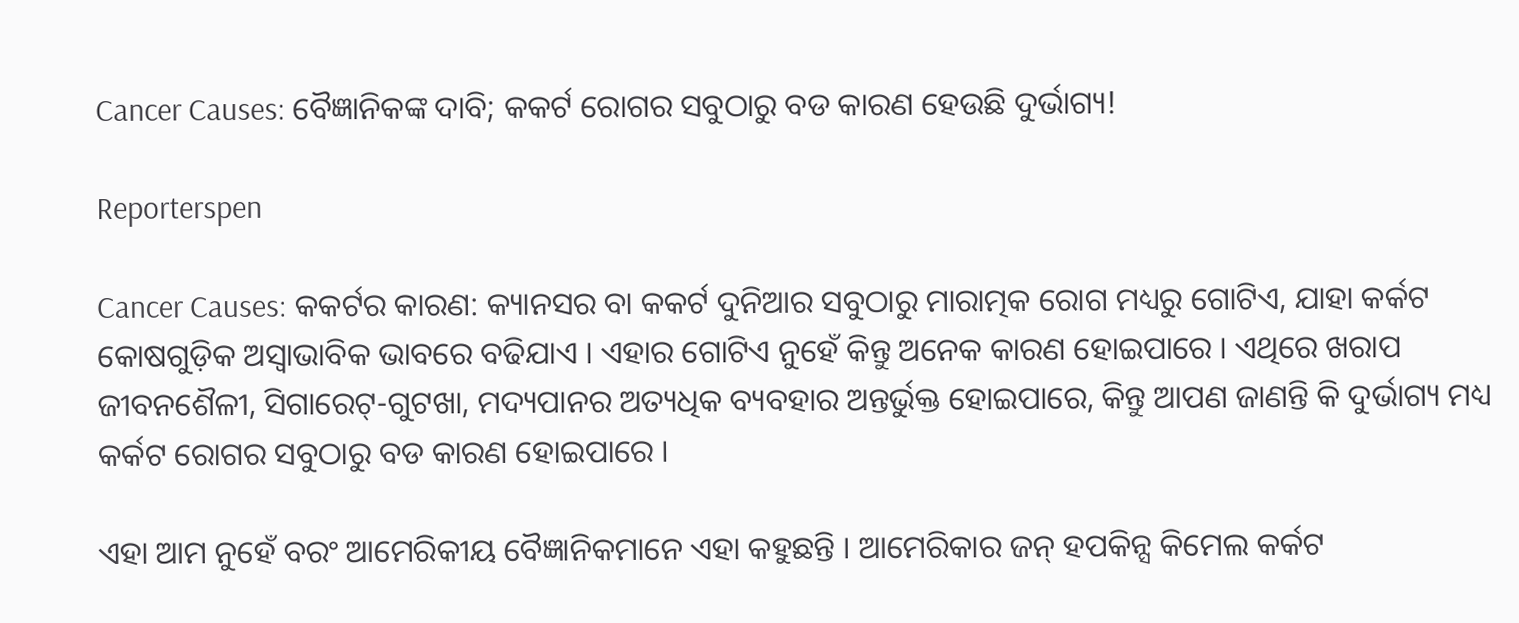Cancer Causes: ବୈଜ୍ଞାନିକଙ୍କ ଦାବି; କକର୍ଟ ରୋଗର ସବୁଠାରୁ ବଡ କାରଣ ହେଉଛି ଦୁର୍ଭାଗ୍ୟ!

Reporterspen

Cancer Causes: କକର୍ଟର କାରଣ: କ୍ୟାନସର ବା କକର୍ଟ ଦୁନିଆର ସବୁଠାରୁ ମାରାତ୍ମକ ରୋଗ ମଧ୍ୟରୁ ଗୋଟିଏ, ଯାହା କର୍କଟ କୋଷଗୁଡ଼ିକ ଅସ୍ୱାଭାବିକ ଭାବରେ ବଢିଯାଏ । ଏହାର ଗୋଟିଏ ନୁହେଁ କିନ୍ତୁ ଅନେକ କାରଣ ହୋଇପାରେ । ଏଥିରେ ଖରାପ ଜୀବନଶୈଳୀ, ସିଗାରେଟ୍‌-ଗୁଟଖା, ମଦ୍ୟପାନର ଅତ୍ୟଧିକ ବ୍ୟବହାର ଅନ୍ତର୍ଭୁକ୍ତ ହୋଇପାରେ, କିନ୍ତୁ ଆପଣ ଜାଣନ୍ତି କି ଦୁର୍ଭାଗ୍ୟ ମଧ୍ୟ କର୍କଟ ରୋଗର ସବୁଠାରୁ ବଡ କାରଣ ହୋଇପାରେ ।

ଏହା ଆମ ନୁହେଁ ବରଂ ଆମେରିକୀୟ ବୈଜ୍ଞାନିକମାନେ ଏହା କହୁଛନ୍ତି । ଆମେରିକାର ଜନ୍ ହପକିନ୍ସ କିମେଲ କର୍କଟ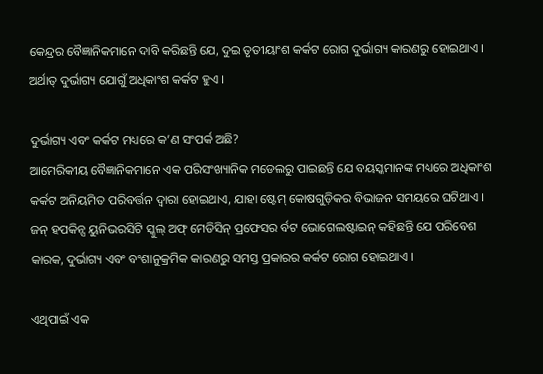କେନ୍ଦ୍ରର ବୈଜ୍ଞାନିକମାନେ ଦାବି କରିଛନ୍ତି ଯେ, ଦୁଇ ତୃତୀୟାଂଶ କର୍କଟ ରୋଗ ଦୁର୍ଭାଗ୍ୟ କାରଣରୁ ହୋଇଥାଏ । ଅର୍ଥାତ୍ ଦୁର୍ଭାଗ୍ୟ ଯୋଗୁଁ ଅଧିକାଂଶ କର୍କଟ ହୁଏ ।

ଦୁର୍ଭାଗ୍ୟ ଏବଂ କର୍କଟ ମଧ୍ୟରେ କ’ଣ ସଂପର୍କ ଅଛି?
ଆମେରିକୀୟ ବୈଜ୍ଞାନିକମାନେ ଏକ ପରିସଂଖ୍ୟାନିକ ମଡେଲରୁ ପାଇଛନ୍ତି ଯେ ବୟସ୍କମାନଙ୍କ ମଧ୍ୟରେ ଅଧିକାଂଶ କର୍କଟ ଅନିୟମିତ ପରିବର୍ତ୍ତନ ଦ୍ୱାରା ହୋଇଥାଏ, ଯାହା ଷ୍ଟେମ୍ କୋଷଗୁଡ଼ିକର ବିଭାଜନ ସମୟରେ ଘଟିଥାଏ । ଜନ୍ ହପକିନ୍ସ ୟୁନିଭରସିଟି ସ୍କୁଲ୍ ଅଫ୍ ମେଡିସିନ୍ ପ୍ରଫେସର ର୍ବଟ ଭୋଗେଲଷ୍ଟାଇନ୍ କହିଛନ୍ତି ଯେ ପରିବେଶ କାରକ, ଦୁର୍ଭାଗ୍ୟ ଏବଂ ବଂଶାନୁକ୍ରମିକ କାରଣରୁ ସମସ୍ତ ପ୍ରକାରର କର୍କଟ ରୋଗ ହୋଇଥାଏ ।

ଏଥିପାଇଁ ଏକ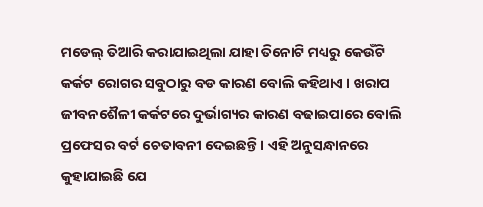ମଡେଲ୍ ତିଆରି କରାଯାଇଥିଲା ଯାହା ତିନୋଟି ମଧ୍ୟରୁ କେଉଁଟି କର୍କଟ ରୋଗର ସବୁଠାରୁ ବଡ କାରଣ ବୋଲି କହିଥାଏ । ଖରାପ ଜୀବନଶୈଳୀ କର୍କଟରେ ଦୁର୍ଭାଗ୍ୟର କାରଣ ବଢାଇପାରେ ବୋଲି ପ୍ରଫେସର ବର୍ଟ ଚେତାବନୀ ଦେଇଛନ୍ତି । ଏହି ଅନୁସନ୍ଧାନରେ କୁହାଯାଇଛି ଯେ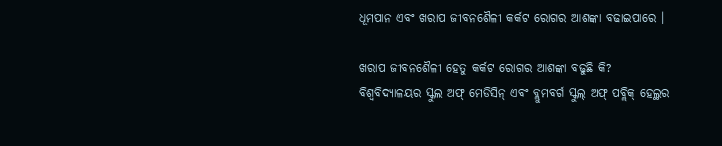ଧୂମପାନ ଏବଂ ଖରାପ ଜୀବନଶୈଳୀ କର୍କଟ ରୋଗର ଆଶଙ୍କା ବଢାଇପାରେ ।

ଖରାପ ଜୀବନଶୈଳୀ ହେତୁ କର୍କଟ ରୋଗର ଆଶଙ୍କା ବଢୁଛି କି?
ବିଶ୍ୱବିଦ୍ୟାଳୟର ସ୍କୁଲ ଅଫ୍ ମେଡିସିନ୍ ଏବଂ ବ୍ଲୁମବର୍ଗ ସ୍କୁଲ୍ ଅଫ୍ ପବ୍ଲିକ୍ ହେଲ୍ଥର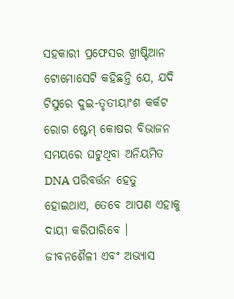ସହକାରୀ ପ୍ରଫେସର ଖ୍ରୀଷ୍ଟିଆନ ଟୋମୋସେଟି କହିଛନ୍ତି ଯେ, ଯଦି ଟିସୁରେ ଦୁଇ-ତୃତୀୟାଂଶ କର୍କଟ ରୋଗ ଷ୍ଟେମ୍ କୋଷର ବିଭାଜନ ସମୟରେ ଘଟୁଥିବା ଅନିୟମିତ DNA ପରିବର୍ତ୍ତନ ହେତୁ ହୋଇଥାଏ, ତେବେ ଆପଣ ଏହାକୁ ଦାୟୀ କରିପାରିବେ । ଜୀବନଶୈଳୀ ଏବଂ ଅଭ୍ୟାସ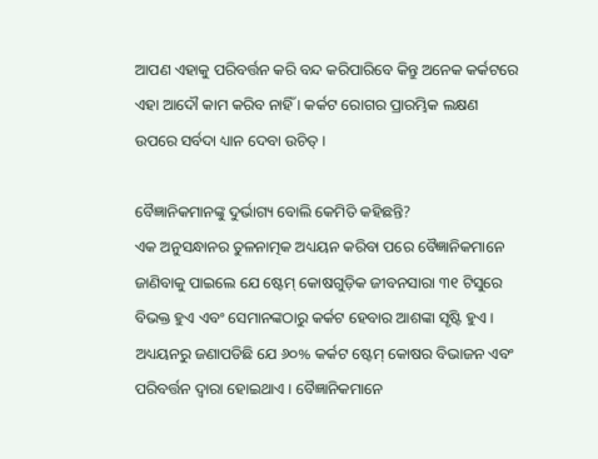ଆପଣ ଏହାକୁ ପରିବର୍ତ୍ତନ କରି ବନ୍ଦ କରିପାରିବେ କିନ୍ତୁ ଅନେକ କର୍କଟରେ ଏହା ଆଦୌ କାମ କରିବ ନାହିଁ । କର୍କଟ ରୋଗର ପ୍ରାରମ୍ଭିକ ଲକ୍ଷଣ ଉପରେ ସର୍ବଦା ଧ୍ୟାନ ଦେବା ଉଚିତ୍ ।

ବୈଜ୍ଞାନିକମାନଙ୍କୁ ଦୁର୍ଭାଗ୍ୟ ବୋଲି କେମିତି କହିଛନ୍ତି?
ଏକ ଅନୁସନ୍ଧାନର ତୁଳନାତ୍ମକ ଅଧ୍ୟୟନ କରିବା ପରେ ବୈଜ୍ଞାନିକମାନେ ଜାଣିବାକୁ ପାଇଲେ ଯେ ଷ୍ଟେମ୍ କୋଷଗୁଡ଼ିକ ଜୀବନସାରା ୩୧ ଟିସୁରେ ବିଭକ୍ତ ହୁଏ ଏବଂ ସେମାନଙ୍କଠାରୁ କର୍କଟ ହେବାର ଆଶଙ୍କା ସୃଷ୍ଟି ହୁଏ । ଅଧ୍ୟୟନରୁ ଜଣାପଡିଛି ଯେ ୬୦% କର୍କଟ ଷ୍ଟେମ୍ କୋଷର ବିଭାଜନ ଏବଂ ପରିବର୍ତ୍ତନ ଦ୍ୱାରା ହୋଇଥାଏ । ବୈଜ୍ଞାନିକମାନେ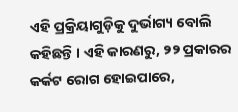ଏହି ପ୍ରକ୍ରିୟାଗୁଡ଼ିକୁ ଦୁର୍ଭାଗ୍ୟ ବୋଲି କହିଛନ୍ତି । ଏହି କାରଣରୁ, ୨୨ ପ୍ରକାରର କର୍କଟ ରୋଗ ହୋଇପାରେ,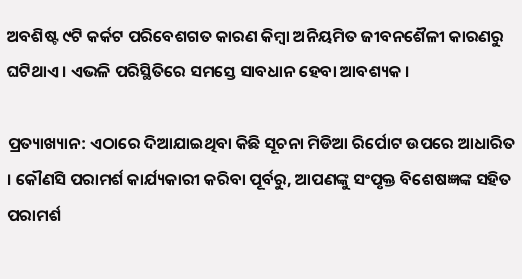ଅବଶିଷ୍ଟ ୯ଟି କର୍କଟ ପରିବେଶଗତ କାରଣ କିମ୍ବା ଅନିୟମିତ ଜୀବନଶୈଳୀ କାରଣରୁ ଘଟିଥାଏ । ଏଭଳି ପରିସ୍ଥିତିରେ ସମସ୍ତେ ସାବଧାନ ହେବା ଆବଶ୍ୟକ ।

ପ୍ରତ୍ୟାଖ୍ୟାନ: ଏଠାରେ ଦିଆଯାଇଥିବା କିଛି ସୂଚନା ମିଡିଆ ରିର୍ପୋଟ ଉପରେ ଆଧାରିତ । କୌଣସି ପରାମର୍ଶ କାର୍ଯ୍ୟକାରୀ କରିବା ପୂର୍ବରୁ, ଆପଣଙ୍କୁ ସଂପୃକ୍ତ ବିଶେଷଜ୍ଞଙ୍କ ସହିତ ପରାମର୍ଶ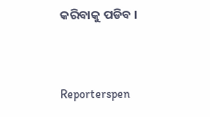କରିବାକୁ ପଡିବ ।


Reporterspen